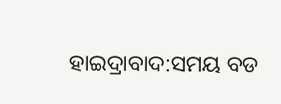ହାଇଦ୍ରାବାଦ:ସମୟ ବଡ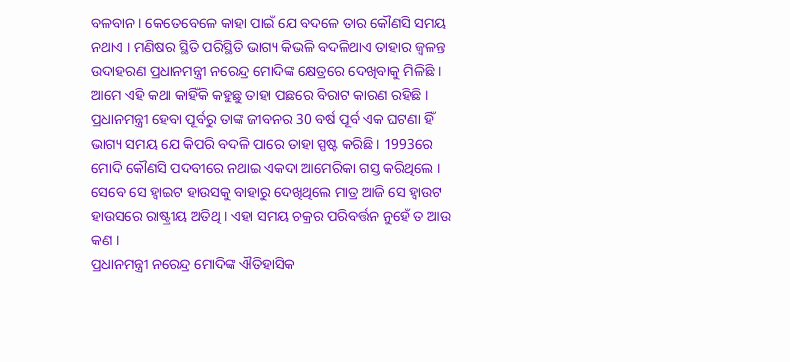ବଳବାନ । କେତେବେଳେ କାହା ପାଇଁ ଯେ ବଦଳେ ତାର କୌଣସି ସମୟ ନଥାଏ । ମଣିଷର ସ୍ଥିତି ପରିସ୍ଥିତି ଭାଗ୍ୟ କିଭଳି ବଦଳିଥାଏ ତାହାର ଜ୍ବଳନ୍ତ ଉଦାହରଣ ପ୍ରଧାନମନ୍ତ୍ରୀ ନରେନ୍ଦ୍ର ମୋଦିଙ୍କ କ୍ଷେତ୍ରରେ ଦେଖିବାକୁ ମିଳିଛି । ଆମେ ଏହି କଥା କାହିଁକି କହୁଛୁ ତାହା ପଛରେ ବିରାଟ କାରଣ ରହିଛି । ପ୍ରଧାନମନ୍ତ୍ରୀ ହେବା ପୂର୍ବରୁ ତାଙ୍କ ଜୀବନର 30 ବର୍ଷ ପୂର୍ବ ଏକ ଘଟଣା ହିଁ ଭାଗ୍ୟ ସମୟ ଯେ କିପରି ବଦଳି ପାରେ ତାହା ସ୍ପଷ୍ଟ କରିଛି । 1993ରେ ମୋଦି କୌଣସି ପଦବୀରେ ନଥାଇ ଏକଦା ଆମେରିକା ଗସ୍ତ କରିଥିଲେ । ସେବେ ସେ ହ୍ବାଇଟ ହାଉସକୁ ବାହାରୁ ଦେଖିଥିଲେ ମାତ୍ର ଆଜି ସେ ହ୍ବାଉଟ ହାଉସରେ ରାଷ୍ଟ୍ରୀୟ ଅତିଥି । ଏହା ସମୟ ଚକ୍ରର ପରିବର୍ତ୍ତନ ନୁହେଁ ତ ଆଉ କଣ ।
ପ୍ରଧାନମନ୍ତ୍ରୀ ନରେନ୍ଦ୍ର ମୋଦିଙ୍କ ଐତିହାସିକ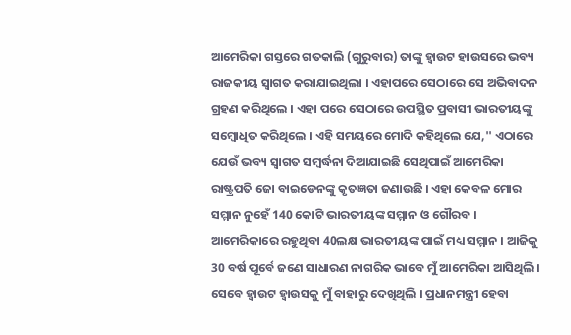ଆମେରିକା ଗସ୍ତରେ ଗତକାଲି (ଗୁରୁବାର) ତାଙ୍କୁ ହ୍ବାଉଟ ହାଉସରେ ଭବ୍ୟ ରାଜକୀୟ ସ୍ବାଗତ କରାଯାଇଥିଲା । ଏହାପରେ ସେଠାରେ ସେ ଅଭିବାଦନ ଗ୍ରହଣ କରିଥିଲେ । ଏହା ପରେ ସେଠାରେ ଉପସ୍ଥିତ ପ୍ରବାସୀ ଭାରତୀୟଙ୍କୁ ସମ୍ବୋଧିତ କରିଥିଲେ । ଏହି ସମୟରେ ମୋଦି କହିଥିଲେ ଯେ,'' ଏଠାରେ ଯେଉଁ ଭବ୍ୟ ସ୍ବାଗତ ସମ୍ବର୍ଦ୍ଧନା ଦିଆଯାଇଛି ସେଥିପାଇଁ ଆମେରିକା ରାଷ୍ଟ୍ରପତି ଜୋ ବାଇଡେନଙ୍କୁ କୃତଜ୍ଞତା ଜଣାଉଛି । ଏହା କେବଳ ମୋର ସମ୍ମାନ ନୁହେଁ 140 କୋଟି ଭାରତୀୟଙ୍କ ସମ୍ମାନ ଓ ଗୌରବ । ଆମେରିକାରେ ରହୁଥିବା 40ଲକ୍ଷ ଭାରତୀୟଙ୍କ ପାଇଁ ମଧ୍ୟ ସମ୍ମାନ । ଆଜିକୁ 30 ବର୍ଷ ପୂର୍ବେ ଜଣେ ସାଧାରଣ ନାଗରିକ ଭାବେ ମୁଁ ଆମେରିକା ଆସିଥିଲି । ସେବେ ହ୍ବାଉଟ ହ୍ବାଉସକୁ ମୁଁ ବାହାରୁ ଦେଖିଥିଲି । ପ୍ରଧାନମନ୍ତ୍ରୀ ହେବା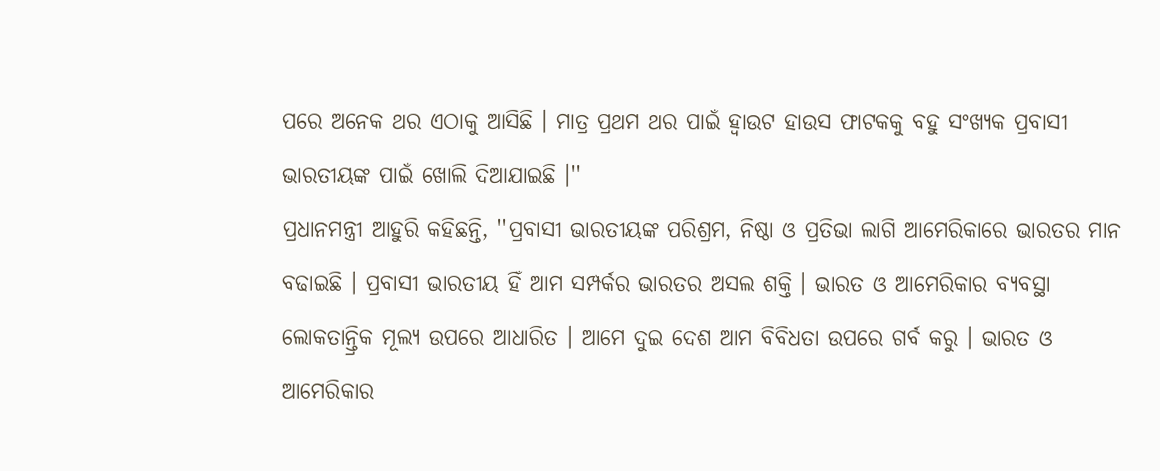ପରେ ଅନେକ ଥର ଏଠାକୁ ଆସିଛି । ମାତ୍ର ପ୍ରଥମ ଥର ପାଇଁ ହ୍ବାଉଟ ହାଉସ ଫାଟକକୁ ବହୁ ସଂଖ୍ୟକ ପ୍ରବାସୀ ଭାରତୀୟଙ୍କ ପାଇଁ ଖୋଲି ଦିଆଯାଇଛି ।''
ପ୍ରଧାନମନ୍ତ୍ରୀ ଆହୁରି କହିଛନ୍ତି, ''ପ୍ରବାସୀ ଭାରତୀୟଙ୍କ ପରିଶ୍ରମ, ନିଷ୍ଠା ଓ ପ୍ରତିଭା ଲାଗି ଆମେରିକାରେ ଭାରତର ମାନ ବଢାଇଛି । ପ୍ରବାସୀ ଭାରତୀୟ ହିଁ ଆମ ସମ୍ପର୍କର ଭାରତର ଅସଲ ଶକ୍ତି । ଭାରତ ଓ ଆମେରିକାର ବ୍ୟବସ୍ଥା ଲୋକତାନ୍ତ୍ରିକ ମୂଲ୍ୟ ଉପରେ ଆଧାରିତ । ଆମେ ଦୁଇ ଦେଶ ଆମ ବିବିଧତା ଉପରେ ଗର୍ବ କରୁ । ଭାରତ ଓ ଆମେରିକାର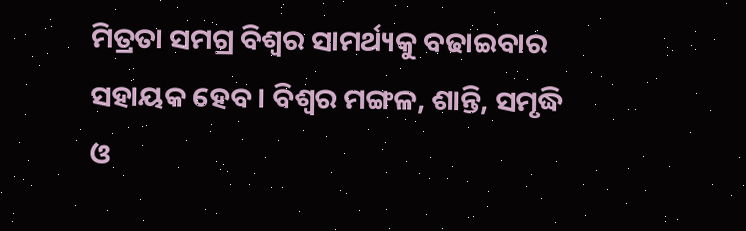ମିତ୍ରତା ସମଗ୍ର ବିଶ୍ବର ସାମର୍ଥ୍ୟକୁ ବଢାଇବାର ସହାୟକ ହେବ । ବିଶ୍ବର ମଙ୍ଗଳ, ଶାନ୍ତି, ସମୃଦ୍ଧି ଓ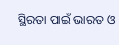ସ୍ଥିରତା ପାଇଁ ଭାରତ ଓ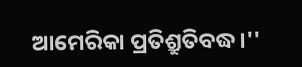ଆମେରିକା ପ୍ରତିଶ୍ରୁତିବଦ୍ଧ ।''